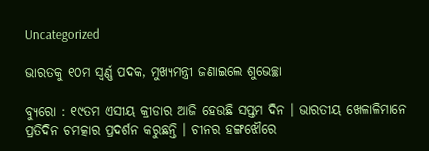Uncategorized

ଭାରତକୁ ୧୦ମ ସ୍ୱର୍ଣ୍ଣ ପଦକ, ମୁଖ୍ୟମନ୍ତ୍ରୀ ଜଣାଇଲେ ଶୁଭେଚ୍ଛା

ବ୍ୟୁରୋ : ୧୯ତମ ଏସୀୟ କ୍ରୀଡାର ଆଜି ହେଉଛି ସପ୍ତମ ଦିନ । ଭାରତୀୟ ଖେଳାଳିମାନେ ପ୍ରତିଦିନ ଚମତ୍କାର ପ୍ରଦର୍ଶନ କରୁଛନ୍ତି । ଚୀନର ହଙ୍ଗଝୌରେ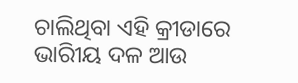ଚାଲିଥିବା ଏହି କ୍ରୀଡାରେ ଭାରିୀୟ ଦଳ ଆଉ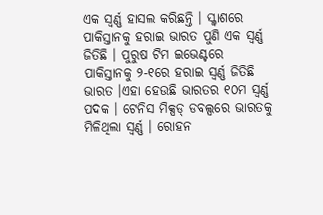ଏକ ସ୍ୱର୍ଣ୍ଣ ହାସଲ କରିଛନ୍ତି । ସ୍କ୍ୱାଶରେ ପାକିସ୍ତାନକୁ ହରାଇ ଭାରତ ପୁଣି ଏକ ସ୍ୱର୍ଣ୍ଣ ଜିତିଛି । ପୁରୁଷ ଟିମ ଇଭେଣ୍ଟରେ ପାକିସ୍ତାନକୁ ୨-୧ରେ ହରାଇ ସ୍ୱର୍ଣ୍ଣ ଜିତିଛି ଭାରତ ।ଏହା ହେଉଛି ଭାରତର ୧୦ମ ସ୍ୱର୍ଣ୍ଣ ପଦକ । ଟେନିସ ମିକ୍ସଡ୍ ଡବଲ୍ସରେ ଭାରତକୁ ମିଳିଥିଲା ସ୍ବର୍ଣ୍ଣ । ରୋହନ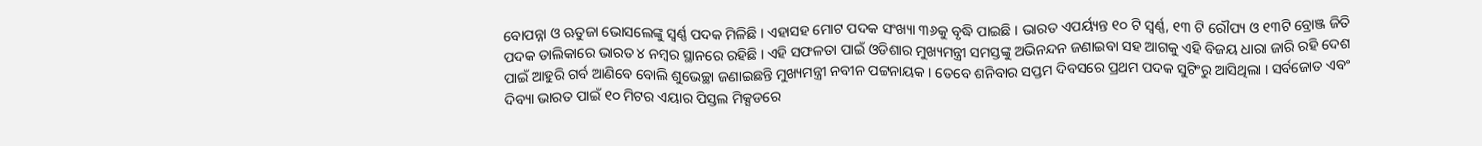ବୋପନ୍ନା ଓ ଋତୁଜା ଭୋସଲେଙ୍କୁ ସ୍ବର୍ଣ୍ଣ ପଦକ ମିଳିଛି । ଏହାସହ ମୋଟ ପଦକ ସଂଖ୍ୟା ୩୬କୁ ବୃଦ୍ଧି ପାଇଛି । ଭାରତ ଏପର୍ୟ୍ୟନ୍ତ ୧୦ ଟି ସ୍ବର୍ଣ୍ଣ, ୧୩ ଟି ରୌପ୍ୟ ଓ ୧୩ଟି ବ୍ରୋଞ୍ଜ ଜିତି ପଦକ ତାଲିକାରେ ଭାରତ ୪ ନମ୍ବର ସ୍ଥାନରେ ରହିଛି । ଏହି ସଫଳତା ପାଇଁ ଓଡିଶାର ମୁଖ୍ୟମନ୍ତ୍ରୀ ସମସ୍ତଙ୍କୁ ଅଭିନନ୍ଦନ ଜଣାଇବା ସହ ଆଗକୁ ଏହି ବିଜୟ ଧାରା ଜାରି ରହି ଦେଶ ପାଇଁ ଆହୁରି ଗର୍ବ ଆଣିବେ ବୋଲି ଶୁଭେଚ୍ଛା ଜଣାଇଛନ୍ତି ମୁଖ୍ୟମନ୍ତ୍ରୀ ନବୀନ ପଟ୍ଟନାୟକ । ତେବେ ଶନିବାର ସପ୍ତମ ଦିବସରେ ପ୍ରଥମ ପଦକ ସୁଟିଂରୁ ଆସିଥିଲା । ସର୍ବଜୋତ ଏବଂ ଦିବ୍ୟା ଭାରତ ପାଇଁ ୧୦ ମିଟର ଏୟାର ପିସ୍ତଲ ମିକ୍ସଡରେ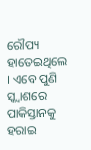ରୌପ୍ୟ ହାତେଇଥିଲେ । ଏବେ ପୁଣି ସ୍କ୍ୱାଶରେ ପାକିସ୍ତାନକୁ ହରାଇ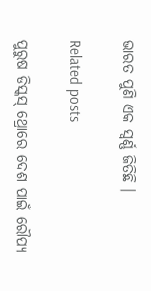ଭାରତ ପୁଣି ଏକ ସ୍ୱର୍ଣ୍ଣ ଜିତିଛି ।

Related posts

ପୁରୁଷ ଡିସ୍କସ୍ ଥ୍ରୋରେ ଦେଶ ପାଇଁ ରୌପ୍ୟ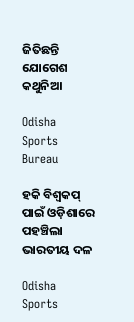ଜିତିଛନ୍ତି ଯୋଗେଶ କଥୁନିଆ

Odisha Sports Bureau

ହକି ବିଶ୍ୱକପ୍ ପାଇଁ ଓଡ଼ିଶାରେ ପହଞ୍ଚିଲା ଭାରତୀୟ ଦଳ

Odisha Sports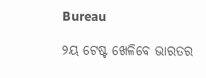Bureau

୨ୟ ଟେଷ୍ଟ ଖେଳିବେ ଭାରତର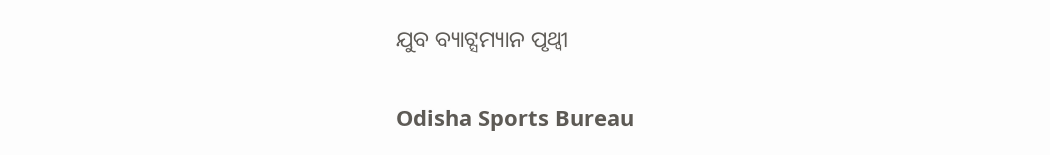ଯୁବ ବ୍ୟାଟ୍ସମ୍ୟାନ ପୃଥ୍ୱୀ

Odisha Sports Bureau